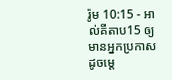រ៉ូម 10:15 - អាល់គីតាប15 ឲ្យមានអ្នកប្រកាសដូចម្ដេ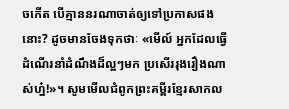ចកើត បើគ្មាននរណាចាត់ឲ្យទៅប្រកាសផងនោះ? ដូចមានចែងទុកថាៈ «មើល៍ អ្នកដែលធ្វើដំណើរនាំដំណឹងដ៏ល្អៗមក ប្រសើររុងរឿងណាស់ហ្ន៎!»។ សូមមើលជំពូកព្រះគម្ពីរខ្មែរសាកល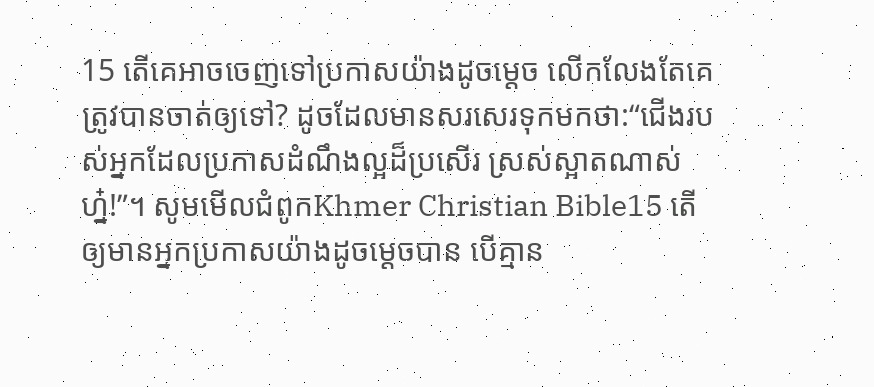15 តើគេអាចចេញទៅប្រកាសយ៉ាងដូចម្ដេច លើកលែងតែគេត្រូវបានចាត់ឲ្យទៅ? ដូចដែលមានសរសេរទុកមកថា:“ជើងរបស់អ្នកដែលប្រកាសដំណឹងល្អដ៏ប្រសើរ ស្រស់ស្អាតណាស់ហ្ន៎!”។ សូមមើលជំពូកKhmer Christian Bible15 តើឲ្យមានអ្នកប្រកាសយ៉ាងដូចម្ដេចបាន បើគ្មាន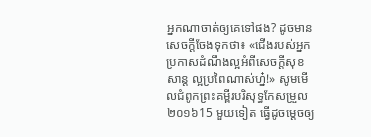អ្នកណាចាត់ឲ្យគេទៅផង? ដូចមានសេចក្ដីចែងទុកថា៖ «ជើងរបស់អ្នកប្រកាសដំណឹងល្អអំពីសេចក្ដីសុខសាន្ដ ល្អប្រពៃណាស់ហ្ន៎!» សូមមើលជំពូកព្រះគម្ពីរបរិសុទ្ធកែសម្រួល ២០១៦15 មួយទៀត ធ្វើដូចម្តេចឲ្យ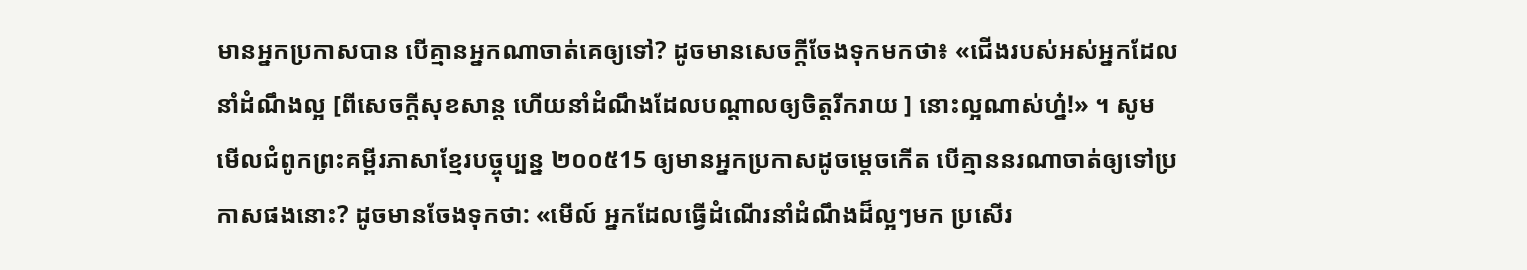មានអ្នកប្រកាសបាន បើគ្មានអ្នកណាចាត់គេឲ្យទៅ? ដូចមានសេចក្តីចែងទុកមកថា៖ «ជើងរបស់អស់អ្នកដែលនាំដំណឹងល្អ [ពីសេចក្តីសុខសាន្ត ហើយនាំដំណឹងដែលបណ្ដាលឲ្យចិត្តរីករាយ ] នោះល្អណាស់ហ្ន៎!» ។ សូមមើលជំពូកព្រះគម្ពីរភាសាខ្មែរបច្ចុប្បន្ន ២០០៥15 ឲ្យមានអ្នកប្រកាសដូចម្ដេចកើត បើគ្មាននរណាចាត់ឲ្យទៅប្រកាសផងនោះ? ដូចមានចែងទុកថា: «មើល៍ អ្នកដែលធ្វើដំណើរនាំដំណឹងដ៏ល្អៗមក ប្រសើរ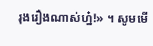រុងរឿងណាស់ហ្ន៎!» ។ សូមមើ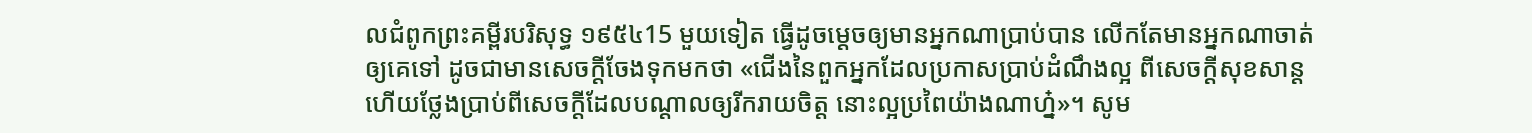លជំពូកព្រះគម្ពីរបរិសុទ្ធ ១៩៥៤15 មួយទៀត ធ្វើដូចម្តេចឲ្យមានអ្នកណាប្រាប់បាន លើកតែមានអ្នកណាចាត់ឲ្យគេទៅ ដូចជាមានសេចក្ដីចែងទុកមកថា «ជើងនៃពួកអ្នកដែលប្រកាសប្រាប់ដំណឹងល្អ ពីសេចក្ដីសុខសាន្ត ហើយថ្លែងប្រាប់ពីសេចក្ដីដែលបណ្តាលឲ្យរីករាយចិត្ត នោះល្អប្រពៃយ៉ាងណាហ្ន៎»។ សូម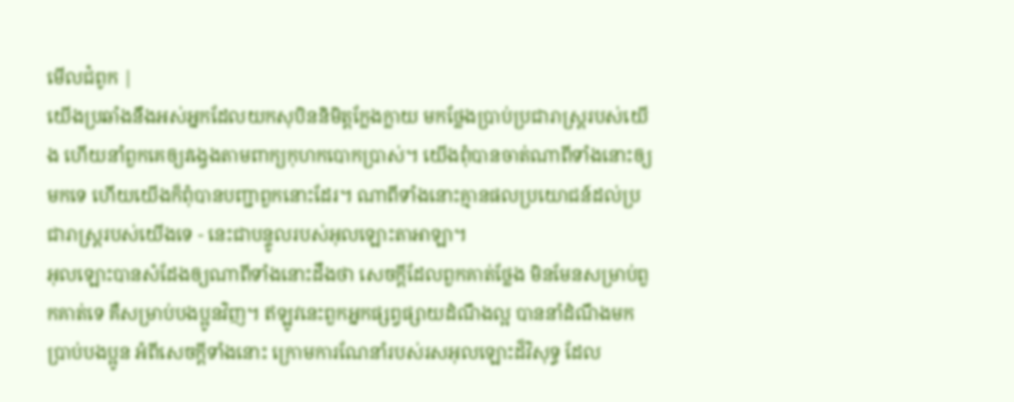មើលជំពូក |
យើងប្រឆាំងនឹងអស់អ្នកដែលយកសុបិននិមិត្តក្លែងក្លាយ មកថ្លែងប្រាប់ប្រជារាស្ត្ររបស់យើង ហើយនាំពួកគេឲ្យវង្វេងតាមពាក្យកុហកបោកប្រាស់។ យើងពុំបានចាត់ណាពីទាំងនោះឲ្យមកទេ ហើយយើងក៏ពុំបានបញ្ជាពួកនោះដែរ។ ណាពីទាំងនោះគ្មានផលប្រយោជន៍ដល់ប្រជារាស្ត្ររបស់យើងទេ - នេះជាបន្ទូលរបស់អុលឡោះតាអាឡា។
អុលឡោះបានសំដែងឲ្យណាពីទាំងនោះដឹងថា សេចក្ដីដែលពួកគាត់ថ្លែង មិនមែនសម្រាប់ពួកគាត់ទេ គឺសម្រាប់បងប្អូនវិញ។ ឥឡូវនេះពួកអ្នកផ្សព្វផ្សាយដំណឹងល្អ បាននាំដំណឹងមកប្រាប់បងប្អូន អំពីសេចក្ដីទាំងនោះ ក្រោមការណែនាំរបស់រសអុលឡោះដ៏វិសុទ្ធ ដែល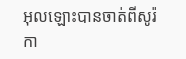អុលឡោះបានចាត់ពីសូរ៉កា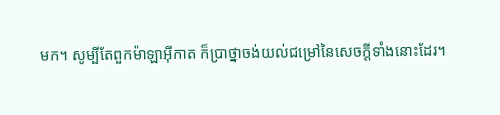មក។ សូម្បីតែពួកម៉ាឡាអ៊ីកាត ក៏ប្រាថ្នាចង់យល់ជម្រៅនៃសេចក្ដីទាំងនោះដែរ។